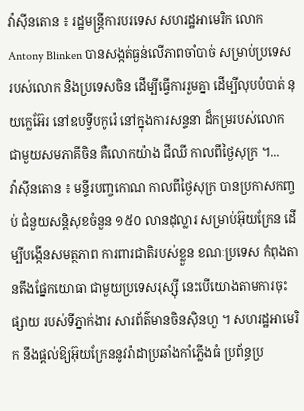វ៉ាស៊ីនតោន ៖ រដ្ឋមន្រ្តីការបរទេស សហរដ្ឋអាមេរិក លោក Antony Blinken បានសង្កត់ធ្ងន់លើភាពចាំបាច់ សម្រាប់ប្រទេស របស់លោក និងប្រទេសចិន ដើម្បីធ្វើការរួមគ្នា ដើម្បីលុបបំបាត់ នុយក្លេអ៊ែរ នៅឧបទ្វីបកូរ៉េ នៅក្នុងការសន្ទនា ដ៏កម្ររបស់លោក ជាមួយសមភាគីចិន គឺលោកយ៉ាង ជីឈី កាលពីថ្ងៃសុក្រ ។...
វ៉ាស៊ីនតោន ៖ មន្ទីរបញ្ចកោណ កាលពីថ្ងៃសុក្រ បានប្រកាសកញ្ចប់ ជំនួយសន្តិសុខចំនួន ១៥០ លានដុល្លារ សម្រាប់អ៊ុយក្រែន ដើម្បីបង្កើនសមត្ថភាព ការពារជាតិរបស់ខ្លួន ខណៈប្រទេស កំពុងតានតឹងផ្នែកយោធា ជាមួយប្រទេសរុស្ស៊ី នេះបើយោងតាមការចុះផ្សាយ របស់ទីភ្នាក់ងារ សារព័ត៌មានចិនស៊ិនហួ ។ សហរដ្ឋអាមេរិក នឹងផ្តល់ឱ្យអ៊ុយក្រែននូវរ៉ាដាប្រឆាំងកាំភ្លើងធំ ប្រព័ន្ធប្រ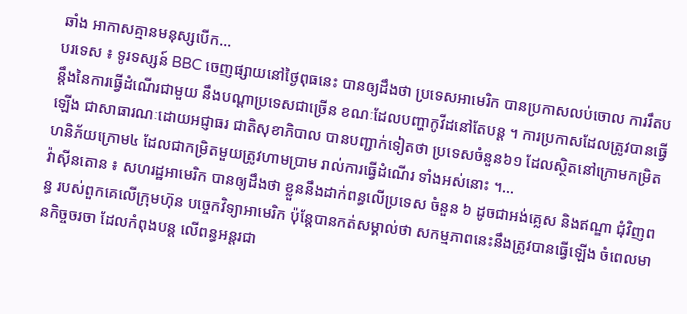ឆាំង អាកាសគ្មានមនុស្សបើក...
បរទេស ៖ ទូរទស្សន៍ BBC ចេញផ្សាយនៅថ្ងៃពុធនេះ បានឲ្យដឹងថា ប្រទេសអាមេរិក បានប្រកាសលប់ចោល ការរឹតបន្តឹងនៃការធ្វើដំណើរជាមួយ នឹងបណ្តាប្រទេសជាច្រើន ខណៈដែលបញ្ហាកូវីដនៅតែបន្ត ។ ការប្រកាសដែលត្រូវបានធ្វើឡើង ជាសាធារណៈដោយអជ្ញាធរ ជាតិសុខាភិបាល បានបញ្ជាក់ទៀតថា ប្រទេសចំនួន៦១ ដែលស្ថិតនៅក្រោមកម្រិតហនិភ័យក្រោម៤ ដែលជាកម្រិតមួយត្រូវហាមប្រាម រាល់ការធ្វើដំណើរ ទាំងអស់នោះ ។...
វ៉ាស៊ីនតោន ៖ សហរដ្ឋអាមេរិក បានឲ្យដឹងថា ខ្លួននឹងដាក់ពន្ធលើប្រទេស ចំនួន ៦ ដូចជាអង់គ្លេស និងឥណ្ឌា ជុំវិញពន្ធ របស់ពួកគេលើក្រុមហ៊ុន បច្ចេកវិទ្យាអាមេរិក ប៉ុន្តែបានកត់សម្គាល់ថា សកម្មភាពនេះនឹងត្រូវបានធ្វើឡើង ចំពេលមានកិច្ចចរចា ដែលកំពុងបន្ត លើពន្ធអន្តរជា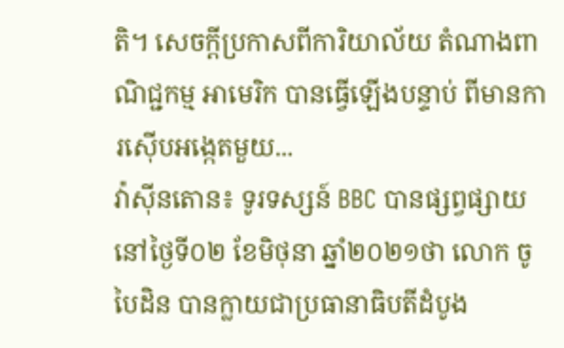តិ។ សេចក្តីប្រកាសពីការិយាល័យ តំណាងពាណិជ្ជកម្ម អាមេរិក បានធ្វើឡើងបន្ទាប់ ពីមានការស៊ើបអង្កេតមួយ...
វ៉ាស៊ីនតោន៖ ទូរទស្សន៍ BBC បានផ្សព្វផ្សាយនៅថ្ងៃទី០២ ខែមិថុនា ឆ្នាំ២០២១ថា លោក ចូ បៃដិន បានក្លាយជាប្រធានាធិបតីដំបូង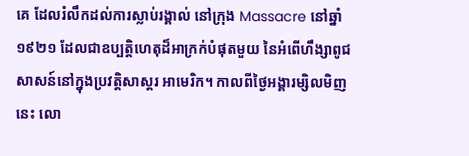គេ ដែលរំលឹកដល់ការស្លាប់រង្គាល់ នៅក្រុង Massacre នៅឆ្នាំ១៩២១ ដែលជាឧប្បត្តិហេតុដ៏អាក្រក់បំផុតមួយ នៃអំពើហឹង្សាពូជសាសន៍នៅក្នុងប្រវត្តិសាស្តរ អាមេរិក។ កាលពីថ្ងៃអង្គារម្សិលមិញនេះ លោ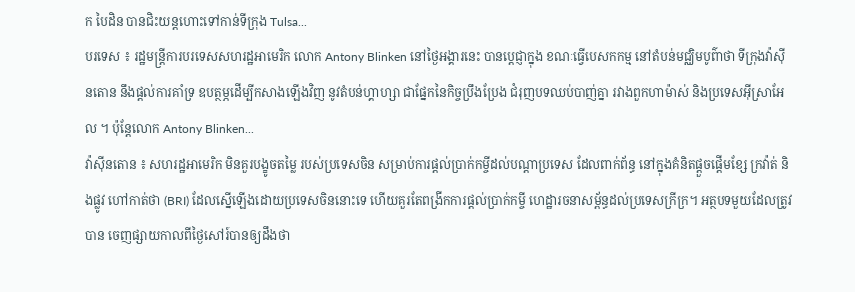ក បៃដិន បានជិះយន្តហោះទៅកាន់ទីក្រុង Tulsa...
បរទេស ៖ រដ្ឋមន្ត្រីការបរទេសសហរដ្ឋអាមេរិក លោក Antony Blinken នៅថ្ងៃអង្គារនេះ បានប្តេជ្ញាក្នុង ខណៈធ្វើបេសកកម្ម នៅតំបន់មជ្ឈិមបូព៌ាថា ទីក្រុងវ៉ាស៊ីនតោន នឹងផ្តល់ការគាំទ្រ ឧបត្ថម្ភដើម្បីកសាងឡើងវិញ នូវតំបន់ហ្គាហ្សា ជាផ្នែកនៃកិច្ចប្រឹងប្រែង ជំរុញបទឈប់បាញ់គ្នា រវាងពួកហាម៉ាស់ និងប្រទេសអ៊ីស្រាអែល ។ ប៉ុន្តែលោក Antony Blinken...
វ៉ាស៊ីនតោន ៖ សហរដ្ឋអាមេរិក មិនគួរបង្ខូចតម្លៃ របស់ប្រទេសចិន សម្រាប់ការផ្តល់ប្រាក់កម្ចីដល់បណ្តាប្រទេស ដែលពាក់ព័ន្ធ នៅក្នុងគំនិតផ្តួចផ្តើមខ្សែ ក្រវ៉ាត់ និងផ្លូវ ហៅកាត់ថា (BRI) ដែលស្នើឡើងដោយប្រទេសចិននោះទេ ហើយគួរតែពង្រីកការផ្តល់ប្រាក់កម្ចី ហេដ្ឋារចនាសម្ព័ន្ធដល់ប្រទេសក្រីក្រ។ អត្ថបទមួយដែលត្រូវបាន ចេញផ្សាយកាលពីថ្ងៃសៅរ៍បានឲ្យដឹងថា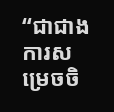“ជាជាងការសម្រេចចិ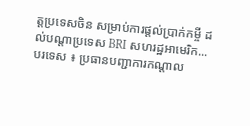ត្តប្រទេសចិន សម្រាប់ការផ្តល់ប្រាក់កម្ចី ដល់បណ្តាប្រទេស BRI សហរដ្ឋអាមេរិក...
បរទេស ៖ ប្រធានបញ្ជាការកណ្តាល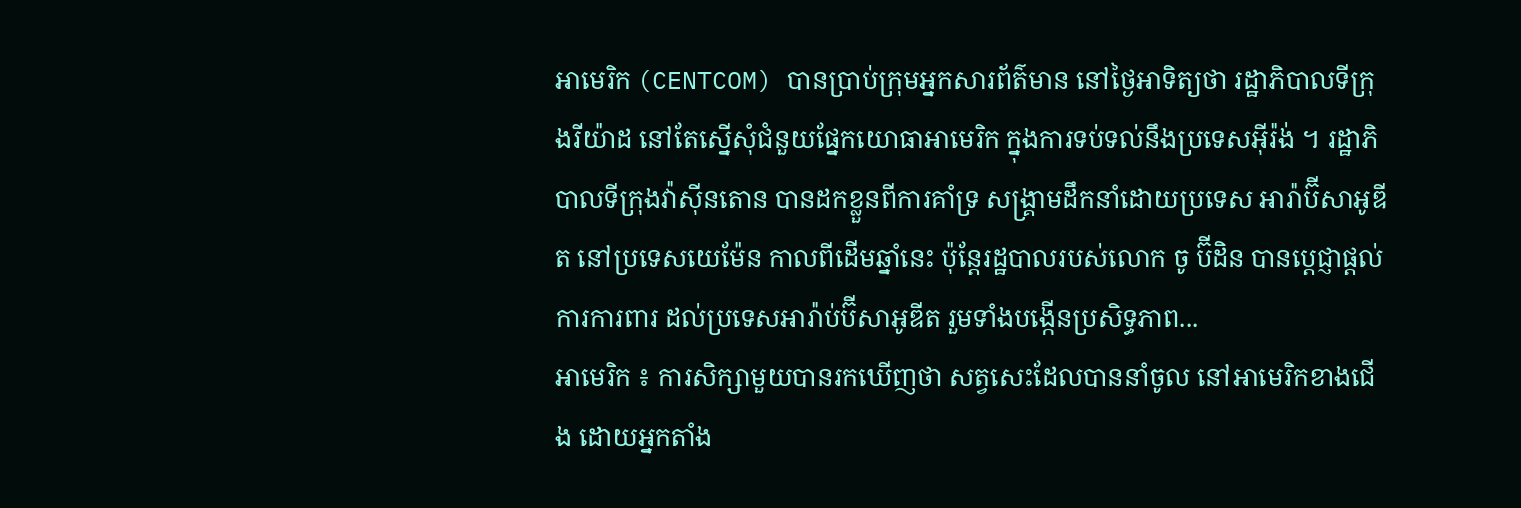អាមេរិក (CENTCOM) បានប្រាប់ក្រុមអ្នកសារព័ត៌មាន នៅថ្ងៃអាទិត្យថា រដ្ឋាភិបាលទីក្រុងរីយ៉ាដ នៅតែស្នើសុំជំនួយផ្នែកយោធាអាមេរិក ក្នុងការទប់ទល់នឹងប្រទេសអ៊ីរ៉ង់ ។ រដ្ឋាភិបាលទីក្រុងវ៉ាស៊ីនតោន បានដកខ្លួនពីការគាំទ្រ សង្គ្រាមដឹកនាំដោយប្រទេស អារ៉ាប៊ីសាអូឌីត នៅប្រទេសយេម៉ែន កាលពីដើមឆ្នាំនេះ ប៉ុន្តែរដ្ឋបាលរបស់លោក ចូ ប៊ីដិន បានប្តេជ្ញាផ្តល់ការការពារ ដល់ប្រទេសអារ៉ាប់ប៊ីសាអូឌីត រួមទាំងបង្កើនប្រសិទ្ធភាព...
អាមេរិក ៖ ការសិក្សាមួយបានរកឃើញថា សត្វសេះដែលបាននាំចូល នៅអាមេរិកខាងជើង ដោយអ្នកតាំង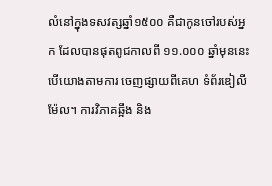លំនៅក្នុងទសវត្សឆ្នាំ១៥០០ គឺជាកូនចៅរបស់អ្នក ដែលបានផុតពូជកាលពី ១១.០០០ ឆ្នាំមុននេះបើយោងតាមការ ចេញផ្សាយពីគេហ ទំព័រឌៀលីម៉ែល។ ការវិភាគឆ្អឹង និង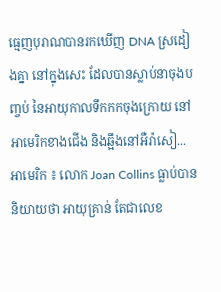ធ្មេញបុរាណបានរកឃើញ DNA ស្រដៀងគ្នា នៅក្នុងសេះ ដែលបានស្លាប់នាចុងបញ្ចប់ នៃអាយុកាលទឹកកកចុងក្រោយ នៅអាមេរិកខាងជើង និងឆ្អឹងនៅអឺរ៉ាសៀ...
អាមេរិក ៖ លោក Joan Collins ធ្លាប់បាននិយាយថា អាយុគ្រាន់ តែជាលេខ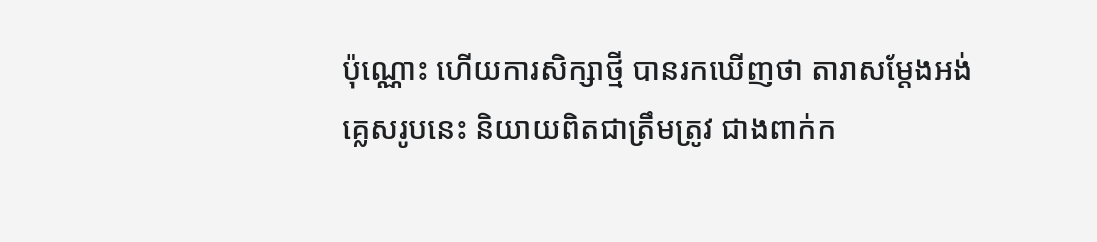ប៉ុណ្ណោះ ហើយការសិក្សាថ្មី បានរកឃើញថា តារាសម្តែងអង់គ្លេសរូបនេះ និយាយពិតជាត្រឹមត្រូវ ជាងពាក់ក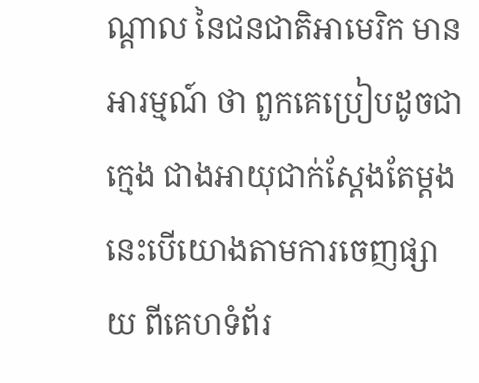ណ្តាល នៃជនជាតិអាមេរិក មានអារម្មណ៍ ថា ពួកគេប្រៀបដូចជាក្មេង ជាងអាយុជាក់ស្តែងតែម្តង នេះបើយោងតាមការចេញផ្សាយ ពីគេហទំព័រ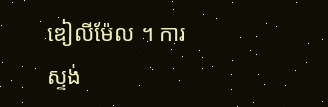ឌៀលីម៉ែល ។ ការស្ទង់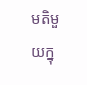មតិមួយក្នុ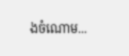ងចំណោម...